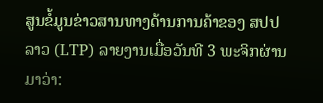ສູນຂໍ້ມູນຂ່າວສານທາງດ້ານການຄ້າຂອງ ສປປ ລາວ (LTP) ລາຍງານເມື່ອວັນທີ 3 ພະຈິກຜ່ານມາວ່າ: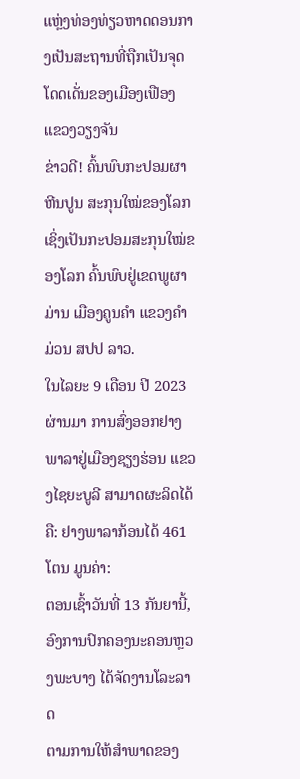ແຫຼ່ງທ່ອງທ່ຽວຫາດດອນກາງເປັນສະຖານທີ່ຖືກເປັນຈຸດໂດດເດັ່ນຂອງເມືອງເຟືອງ ແຂວງວຽງຈັນ
ຂ່າວດີ! ຄົ້ນພົບກະປອມຜາຫີນປູນ ສະກຸນໃໝ່ຂອງໂລກ ເຊິ່ງເປັນກະປອມສະກຸນໃໝ່ຂອງໂລກ ຄົ້ນພົບຢູ່ເຂດພູຜາມ່ານ ເມືອງຄູນຄຳ ແຂວງຄຳມ່ວນ ສປປ ລາວ.
ໃນໄລຍະ 9 ເດືອນ ປີ 2023 ຜ່ານມາ ການສົ່ງອອກຢາງພາລາຢູ່ເມືອງຊຽງຮ່ອນ ແຂວງໄຊຍະບູລີ ສາມາດຜະລິດໄດ້ຄື: ຢາງພາລາກ້ອນໄດ້ 461 ໂຕນ ມູນຄ່າ:
ຕອນເຊົ້າວັນທີ່ 13 ກັນຍານີ້, ອົງການປົກຄອງນະຄອນຫຼວງພະບາງ ໄດ້ຈັດງານໂລະລາດ
ຕາມການໃຫ້ສໍາພາດຂອງ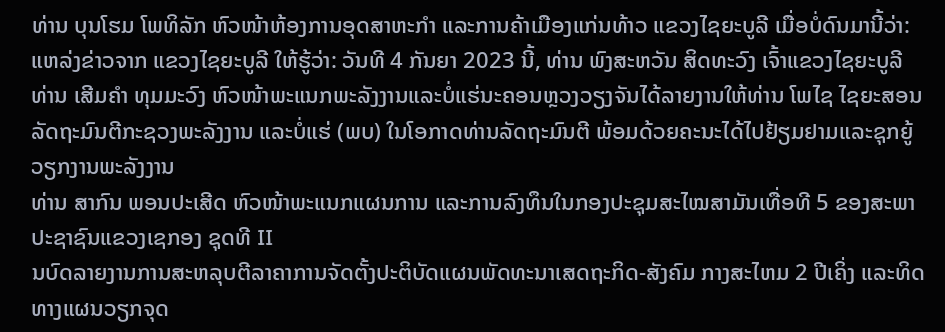ທ່ານ ບຸນໂຮມ ໂພທິລັກ ຫົວໜ້າຫ້ອງການອຸດສາຫະກໍາ ແລະການຄ້າເມືອງແກ່ນທ້າວ ແຂວງໄຊຍະບູລີ ເມື່ອບໍ່ດົນມານີ້ວ່າ:
ແຫລ່ງຂ່າວຈາກ ແຂວງໄຊຍະບູລີ ໃຫ້ຮູ້ວ່າ: ວັນທີ 4 ກັນຍາ 2023 ນີ້, ທ່ານ ພົງສະຫວັນ ສິດທະວົງ ເຈົ້າແຂວງໄຊຍະບູລີ
ທ່ານ ເສີມຄໍາ ທຸມມະວົງ ຫົວໜ້າພະແນກພະລັງງານແລະບໍ່ແຮ່ນະຄອນຫຼວງວຽງຈັນໄດ້ລາຍງານໃຫ້ທ່ານ ໂພໄຊ ໄຊຍະສອນ ລັດຖະມົນຕີກະຊວງພະລັງງານ ແລະບໍ່ແຮ່ (ພບ) ໃນໂອກາດທ່ານລັດຖະມົນຕີ ພ້ອມດ້ວຍຄະນະໄດ້ໄປຢ້ຽມຢາມແລະຊຸກຍູ້ວຽກງານພະລັງງານ
ທ່ານ ສາກົນ ພອນປະເສີດ ຫົວໜ້າພະແນກແຜນການ ແລະການລົງທຶນໃນກອງປະຊຸມສະໄໝສາມັນເທື່ອທີ 5 ຂອງສະພາປະຊາຊົນແຂວງເຊກອງ ຊຸດທີ II
ນບົດລາຍງານການສະຫລຸບຕີລາຄາການຈັດຕັ້ງປະຕິບັດແຜນພັດທະນາເສດຖະກິດ-ສັງຄົມ ກາງສະໄຫມ 2 ປີເຄິ່ງ ແລະທິດທາງແຜນວຽກຈຸດ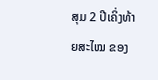ສຸມ 2 ປີເຄິ່ງທ້າຍສະໄໝ ຂອງ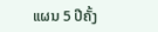ແຜນ 5 ປີຄັ້ງ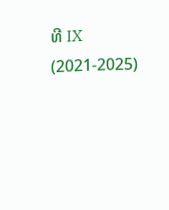ທີ IX (2021-2025)